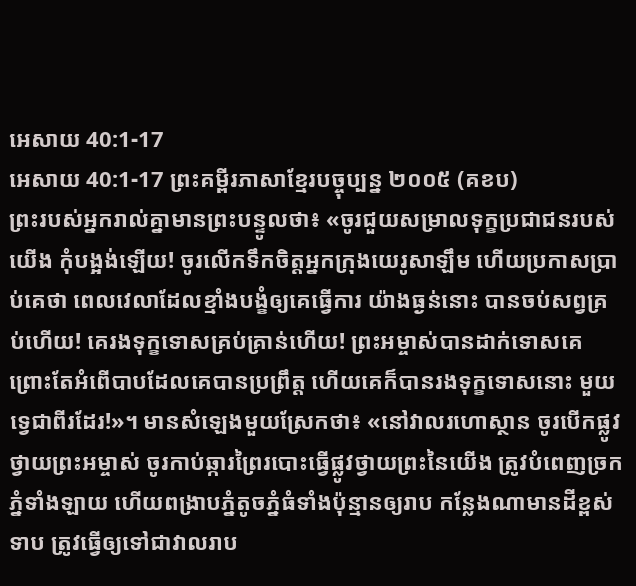អេសាយ 40:1-17
អេសាយ 40:1-17 ព្រះគម្ពីរភាសាខ្មែរបច្ចុប្បន្ន ២០០៥ (គខប)
ព្រះរបស់អ្នករាល់គ្នាមានព្រះបន្ទូលថា៖ «ចូរជួយសម្រាលទុក្ខប្រជាជនរបស់យើង កុំបង្អង់ឡើយ! ចូរលើកទឹកចិត្តអ្នកក្រុងយេរូសាឡឹម ហើយប្រកាសប្រាប់គេថា ពេលវេលាដែលខ្មាំងបង្ខំឲ្យគេធ្វើការ យ៉ាងធ្ងន់នោះ បានចប់សព្វគ្រប់ហើយ! គេរងទុក្ខទោសគ្រប់គ្រាន់ហើយ! ព្រះអម្ចាស់បានដាក់ទោសគេ ព្រោះតែអំពើបាបដែលគេបានប្រព្រឹត្ត ហើយគេក៏បានរងទុក្ខទោសនោះ មួយទ្វេជាពីរដែរ!»។ មានសំឡេងមួយស្រែកថា៖ «នៅវាលរហោស្ថាន ចូរបើកផ្លូវថ្វាយព្រះអម្ចាស់ ចូរកាប់ឆ្ការព្រៃរបោះធ្វើផ្លូវថ្វាយព្រះនៃយើង ត្រូវបំពេញច្រកភ្នំទាំងឡាយ ហើយពង្រាបភ្នំតូចភ្នំធំទាំងប៉ុន្មានឲ្យរាប កន្លែងណាមានដីខ្ពស់ទាប ត្រូវធ្វើឲ្យទៅជាវាលរាប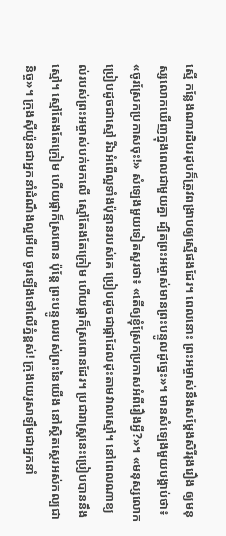ស្មើ កន្លែងណារដិបរដុបក៏ត្រូវពង្រាបឲ្យស្មើផងដែរ។ ពេលនោះ ព្រះអម្ចាស់នឹងសម្តែងសិរីរុងរឿង ឲ្យមនុស្សលោកឃើញក្នុងពេលជាមួយគ្នា ដ្បិតព្រះអម្ចាស់មានព្រះបន្ទូលដូច្នេះ»។ មានសំឡេងមួយបង្គាប់ថា៖ «ចូរស្រែកប្រកាសចុះ!» សំឡេងមួយទៀតសួរថា៖ «តើឲ្យខ្ញុំស្រែកប្រកាសអំពីរឿងអ្វី?»។ «មនុស្សលោកប្រៀបដូចជាស្មៅ រីឯអំពើល្អទាំងប៉ុន្មានរបស់គេ ប្រៀបដូចជាផ្កាដែលដុះតាមវាលស្មៅ។ នៅពេលណាខ្យល់របស់ព្រះអម្ចាស់បក់មកលើ ស្មៅតែងតែក្រៀម ហើយផ្កាក៏ស្រពោនដែរ។ ប្រជារាស្ត្រនេះប្រៀបបាននឹងស្មៅ។ ស្មៅតែងតែក្រៀម ហើយផ្កាក៏ស្រពោន ប៉ុន្តែ ព្រះបន្ទូលរបស់ព្រះនៃយើង នៅស្ថិតស្ថេរអស់កល្បជានិច្ច»។ ក្រុងស៊ីយ៉ូនជាអ្នកនាំដំណឹងល្អអើយ ចូរឡើងទៅលើភ្នំខ្ពស់! ក្រុងយេរូសាឡឹមជាអ្នកនាំ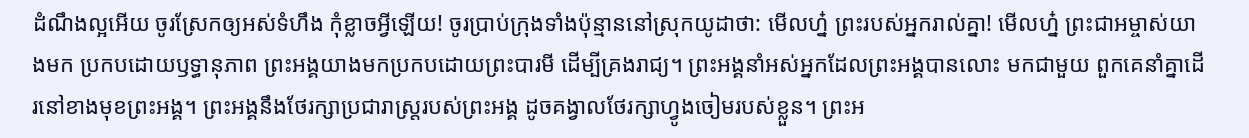ដំណឹងល្អអើយ ចូរស្រែកឲ្យអស់ទំហឹង កុំខ្លាចអ្វីឡើយ! ចូរប្រាប់ក្រុងទាំងប៉ុន្មាននៅស្រុកយូដាថា: មើលហ្ន៎ ព្រះរបស់អ្នករាល់គ្នា! មើលហ្ន៎ ព្រះជាអម្ចាស់យាងមក ប្រកបដោយឫទ្ធានុភាព ព្រះអង្គយាងមកប្រកបដោយព្រះបារមី ដើម្បីគ្រងរាជ្យ។ ព្រះអង្គនាំអស់អ្នកដែលព្រះអង្គបានលោះ មកជាមួយ ពួកគេនាំគ្នាដើរនៅខាងមុខព្រះអង្គ។ ព្រះអង្គនឹងថែរក្សាប្រជារាស្ត្ររបស់ព្រះអង្គ ដូចគង្វាលថែរក្សាហ្វូងចៀមរបស់ខ្លួន។ ព្រះអ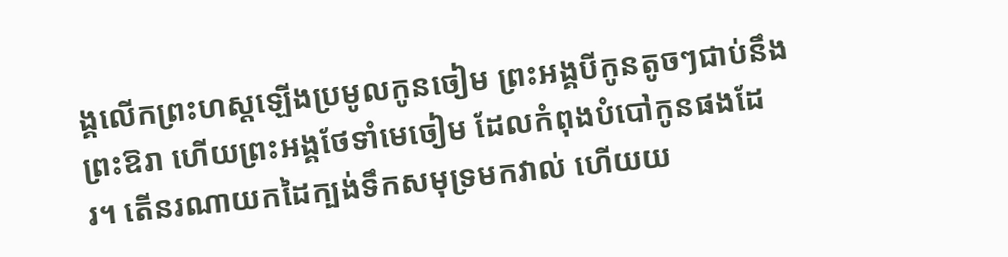ង្គលើកព្រះហស្ដឡើងប្រមូលកូនចៀម ព្រះអង្គបីកូនតូចៗជាប់នឹងព្រះឱរា ហើយព្រះអង្គថែទាំមេចៀម ដែលកំពុងបំបៅកូនផងដែរ។ តើនរណាយកដៃក្បង់ទឹកសមុទ្រមកវាល់ ហើយយ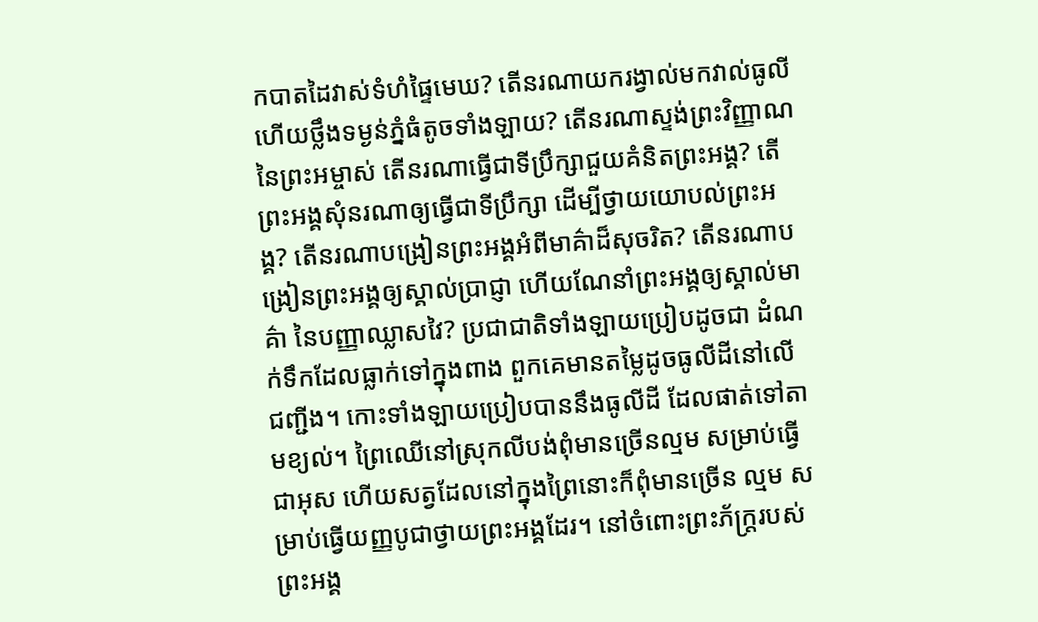កបាតដៃវាស់ទំហំផ្ទៃមេឃ? តើនរណាយករង្វាល់មកវាល់ធូលី ហើយថ្លឹងទម្ងន់ភ្នំធំតូចទាំងឡាយ? តើនរណាស្ទង់ព្រះវិញ្ញាណនៃព្រះអម្ចាស់ តើនរណាធ្វើជាទីប្រឹក្សាជួយគំនិតព្រះអង្គ? តើព្រះអង្គសុំនរណាឲ្យធ្វើជាទីប្រឹក្សា ដើម្បីថ្វាយយោបល់ព្រះអង្គ? តើនរណាបង្រៀនព្រះអង្គអំពីមាគ៌ាដ៏សុចរិត? តើនរណាបង្រៀនព្រះអង្គឲ្យស្គាល់ប្រាជ្ញា ហើយណែនាំព្រះអង្គឲ្យស្គាល់មាគ៌ា នៃបញ្ញាឈ្លាសវៃ? ប្រជាជាតិទាំងឡាយប្រៀបដូចជា ដំណក់ទឹកដែលធ្លាក់ទៅក្នុងពាង ពួកគេមានតម្លៃដូចធូលីដីនៅលើជញ្ជីង។ កោះទាំងឡាយប្រៀបបាននឹងធូលីដី ដែលផាត់ទៅតាមខ្យល់។ ព្រៃឈើនៅស្រុកលីបង់ពុំមានច្រើនល្មម សម្រាប់ធ្វើជាអុស ហើយសត្វដែលនៅក្នុងព្រៃនោះក៏ពុំមានច្រើន ល្មម សម្រាប់ធ្វើយញ្ញបូជាថ្វាយព្រះអង្គដែរ។ នៅចំពោះព្រះភ័ក្ត្ររបស់ព្រះអង្គ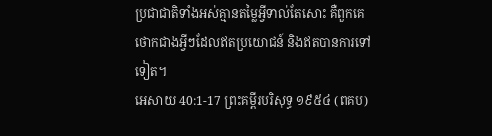ប្រជាជាតិទាំងអស់គ្មានតម្លៃអ្វីទាល់តែសោះ គឺពួកគេថោកជាងអ្វីៗដែលឥតប្រយោជន៍ និងឥតបានការទៅទៀត។
អេសាយ 40:1-17 ព្រះគម្ពីរបរិសុទ្ធ ១៩៥៤ (ពគប)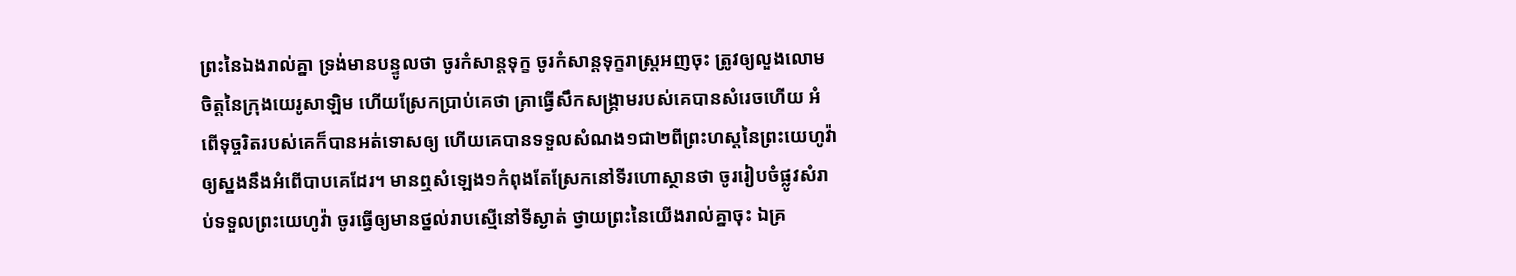ព្រះនៃឯងរាល់គ្នា ទ្រង់មានបន្ទូលថា ចូរកំសាន្តទុក្ខ ចូរកំសាន្តទុក្ខរាស្ត្រអញចុះ ត្រូវឲ្យលួងលោមចិត្តនៃក្រុងយេរូសាឡិម ហើយស្រែកប្រាប់គេថា គ្រាធ្វើសឹកសង្គ្រាមរបស់គេបានសំរេចហើយ អំពើទុច្ចរិតរបស់គេក៏បានអត់ទោសឲ្យ ហើយគេបានទទួលសំណង១ជា២ពីព្រះហស្តនៃព្រះយេហូវ៉ា ឲ្យស្នងនឹងអំពើបាបគេដែរ។ មានឮសំឡេង១កំពុងតែស្រែកនៅទីរហោស្ថានថា ចូររៀបចំផ្លូវសំរាប់ទទួលព្រះយេហូវ៉ា ចូរធ្វើឲ្យមានថ្នល់រាបស្មើនៅទីស្ងាត់ ថ្វាយព្រះនៃយើងរាល់គ្នាចុះ ឯគ្រ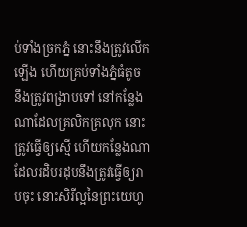ប់ទាំងច្រកភ្នំ នោះនឹងត្រូវលើកឡើង ហើយគ្រប់ទាំងភ្នំធំតូច នឹងត្រូវពង្រាបទៅ នៅកន្លែងណាដែលគ្រលិកគ្រលុក នោះត្រូវធ្វើឲ្យស្មើ ហើយកន្លែងណាដែលរដិបរដុបនឹងត្រូវធ្វើឲ្យរាបចុះ នោះសិរីល្អនៃព្រះយេហូ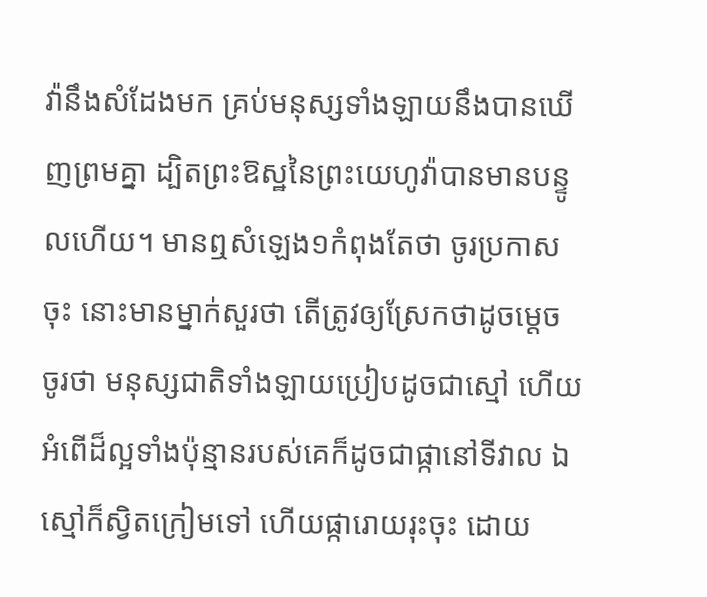វ៉ានឹងសំដែងមក គ្រប់មនុស្សទាំងឡាយនឹងបានឃើញព្រមគ្នា ដ្បិតព្រះឱស្ឋនៃព្រះយេហូវ៉ាបានមានបន្ទូលហើយ។ មានឮសំឡេង១កំពុងតែថា ចូរប្រកាសចុះ នោះមានម្នាក់សួរថា តើត្រូវឲ្យស្រែកថាដូចម្តេច ចូរថា មនុស្សជាតិទាំងឡាយប្រៀបដូចជាស្មៅ ហើយអំពើដ៏ល្អទាំងប៉ុន្មានរបស់គេក៏ដូចជាផ្កានៅទីវាល ឯស្មៅក៏ស្វិតក្រៀមទៅ ហើយផ្ការោយរុះចុះ ដោយ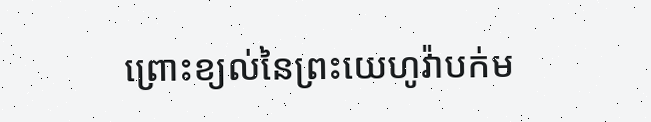ព្រោះខ្យល់នៃព្រះយេហូវ៉ាបក់ម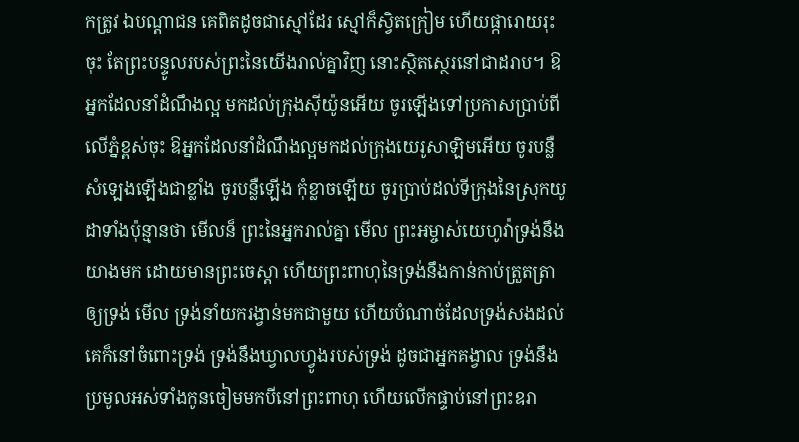កត្រូវ ឯបណ្តាជន គេពិតដូចជាស្មៅដែរ ស្មៅក៏ស្វិតក្រៀម ហើយផ្ការោយរុះចុះ តែព្រះបន្ទូលរបស់ព្រះនៃយើងរាល់គ្នាវិញ នោះស្ថិតស្ថេរនៅជាដរាប។ ឱអ្នកដែលនាំដំណឹងល្អ មកដល់ក្រុងស៊ីយ៉ូនអើយ ចូរឡើងទៅប្រកាសប្រាប់ពីលើភ្នំខ្ពស់ចុះ ឱអ្នកដែលនាំដំណឹងល្អមកដល់ក្រុងយេរូសាឡិមអើយ ចូរបន្លឺសំឡេងឡើងជាខ្លាំង ចូរបន្លឺឡើង កុំខ្លាចឡើយ ចូរប្រាប់ដល់ទីក្រុងនៃស្រុកយូដាទាំងប៉ុន្មានថា មើលន៏ ព្រះនៃអ្នករាល់គ្នា មើល ព្រះអម្ចាស់យេហូវ៉ាទ្រង់នឹងយាងមក ដោយមានព្រះចេស្តា ហើយព្រះពាហុនៃទ្រង់នឹងកាន់កាប់ត្រួតត្រាឲ្យទ្រង់ មើល ទ្រង់នាំយករង្វាន់មកជាមួយ ហើយបំណាច់ដែលទ្រង់សងដល់គេក៏នៅចំពោះទ្រង់ ទ្រង់នឹងឃ្វាលហ្វូងរបស់ទ្រង់ ដូចជាអ្នកគង្វាល ទ្រង់នឹងប្រមូលអស់ទាំងកូនចៀមមកបីនៅព្រះពាហុ ហើយលើកផ្ទាប់នៅព្រះឧរា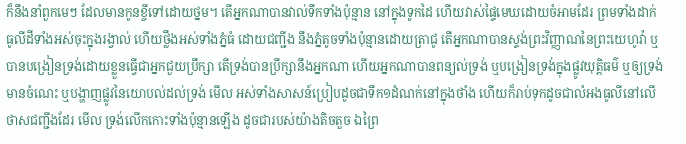ក៏នឹងនាំពួកមេៗ ដែលមានកូនខ្ចីទៅដោយថ្នម។ តើអ្នកណាបានវាល់ទឹកទាំងប៉ុន្មាន នៅក្នុងទូកដៃ ហើយវាស់ផ្ទៃមេឃដោយចំអាមដែរ ព្រមទាំងដាក់ធូលីដីទាំងអស់ចុះក្នុងរង្វាល់ ហើយថ្លឹងអស់ទាំងភ្នំធំ ដោយជញ្ជីង នឹងភ្នំតូចទាំងប៉ុន្មានដោយត្រាជូ តើអ្នកណាបានស្ទង់ព្រះវិញ្ញាណនៃព្រះយេហូវ៉ា ឬបានបង្រៀនទ្រង់ដោយខ្លួនធ្វើជាអ្នកជួយប្រឹក្សា តើទ្រង់បានប្រឹក្សានឹងអ្នកណា ហើយអ្នកណាបានពន្យល់ទ្រង់ ឬបង្រៀនទ្រង់ក្នុងផ្លូវយុត្តិធម៌ ឬឲ្យទ្រង់មានចំណេះ ឬបង្ហាញផ្លូវនៃយោបល់ដល់ទ្រង់ មើល អស់ទាំងសាសន៍ប្រៀបដូចជាទឹក១ដំណក់នៅក្នុងថាំង ហើយក៏រាប់ទុកដូចជាលំអងធូលីនៅលើថាសជញ្ជីងដែរ មើល ទ្រង់លើកកោះទាំងប៉ុន្មានឡើង ដូចជារបស់យ៉ាងតិចតួច ឯព្រៃ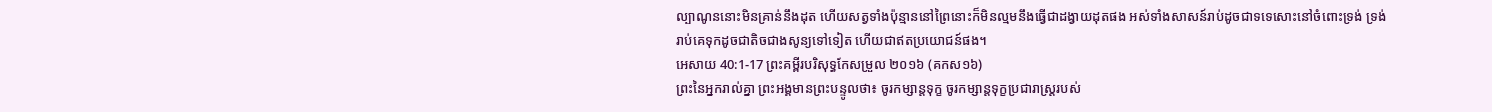ល្បាណូននោះមិនគ្រាន់នឹងដុត ហើយសត្វទាំងប៉ុន្មាននៅព្រៃនោះក៏មិនល្មមនឹងធ្វើជាដង្វាយដុតផង អស់ទាំងសាសន៍រាប់ដូចជាទទេសោះនៅចំពោះទ្រង់ ទ្រង់រាប់គេទុកដូចជាតិចជាងសូន្យទៅទៀត ហើយជាឥតប្រយោជន៍ផង។
អេសាយ 40:1-17 ព្រះគម្ពីរបរិសុទ្ធកែសម្រួល ២០១៦ (គកស១៦)
ព្រះនៃអ្នករាល់គ្នា ព្រះអង្គមានព្រះបន្ទូលថា៖ ចូរកម្សាន្តទុក្ខ ចូរកម្សាន្តទុក្ខប្រជារាស្ត្ររបស់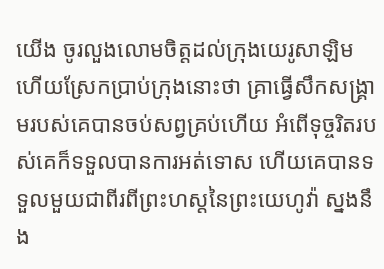យើង ចូរលួងលោមចិត្តដល់ក្រុងយេរូសាឡិម ហើយស្រែកប្រាប់ក្រុងនោះថា គ្រាធ្វើសឹកសង្គ្រាមរបស់គេបានចប់សព្វគ្រប់ហើយ អំពើទុច្ចរិតរបស់គេក៏ទទួលបានការអត់ទោស ហើយគេបានទទួលមួយជាពីរពីព្រះហស្តនៃព្រះយេហូវ៉ា ស្នងនឹង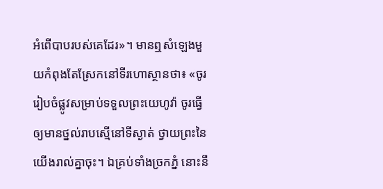អំពើបាបរបស់គេដែរ»។ មានឮសំឡេងមួយកំពុងតែស្រែកនៅទីរហោស្ថានថា៖ «ចូររៀបចំផ្លូវសម្រាប់ទទួលព្រះយេហូវ៉ា ចូរធ្វើឲ្យមានថ្នល់រាបស្មើនៅទីស្ងាត់ ថ្វាយព្រះនៃយើងរាល់គ្នាចុះ។ ឯគ្រប់ទាំងច្រកភ្នំ នោះនឹ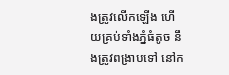ងត្រូវលើកឡើង ហើយគ្រប់ទាំងភ្នំធំតូច នឹងត្រូវពង្រាបទៅ នៅក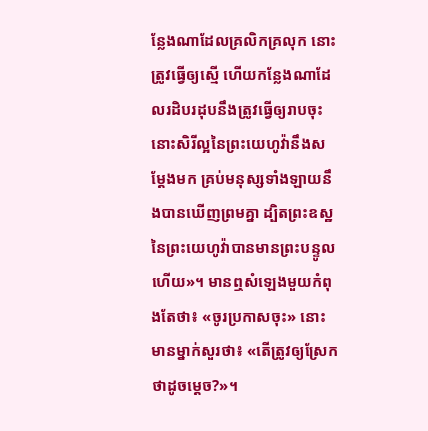ន្លែងណាដែលគ្រលិកគ្រលុក នោះត្រូវធ្វើឲ្យស្មើ ហើយកន្លែងណាដែលរដិបរដុបនឹងត្រូវធ្វើឲ្យរាបចុះ នោះសិរីល្អនៃព្រះយេហូវ៉ានឹងសម្ដែងមក គ្រប់មនុស្សទាំងឡាយនឹងបានឃើញព្រមគ្នា ដ្បិតព្រះឧស្ឋនៃព្រះយេហូវ៉ាបានមានព្រះបន្ទូលហើយ»។ មានឮសំឡេងមួយកំពុងតែថា៖ «ចូរប្រកាសចុះ» នោះមានម្នាក់សួរថា៖ «តើត្រូវឲ្យស្រែកថាដូចម្តេច?»។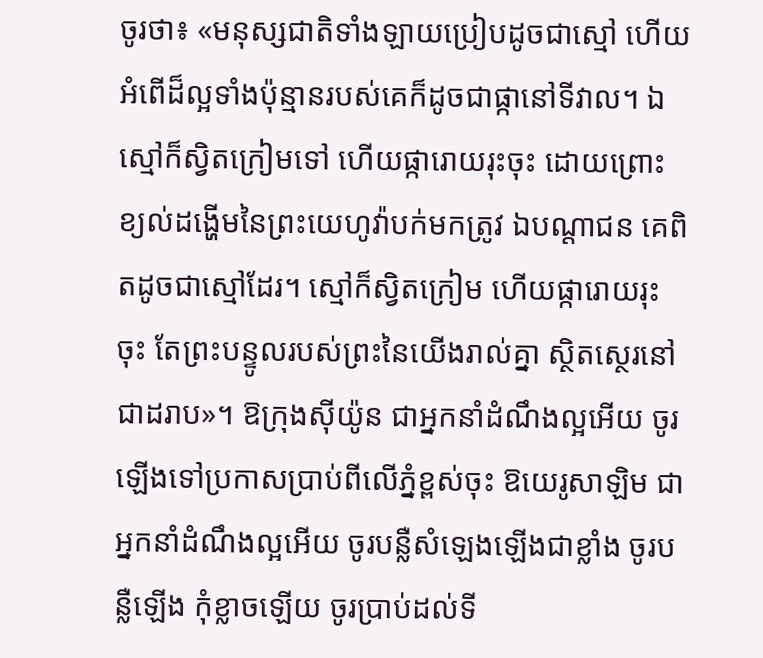ចូរថា៖ «មនុស្សជាតិទាំងឡាយប្រៀបដូចជាស្មៅ ហើយអំពើដ៏ល្អទាំងប៉ុន្មានរបស់គេក៏ដូចជាផ្កានៅទីវាល។ ឯស្មៅក៏ស្វិតក្រៀមទៅ ហើយផ្ការោយរុះចុះ ដោយព្រោះខ្យល់ដង្ហើមនៃព្រះយេហូវ៉ាបក់មកត្រូវ ឯបណ្ដាជន គេពិតដូចជាស្មៅដែរ។ ស្មៅក៏ស្វិតក្រៀម ហើយផ្ការោយរុះចុះ តែព្រះបន្ទូលរបស់ព្រះនៃយើងរាល់គ្នា ស្ថិតស្ថេរនៅជាដរាប»។ ឱក្រុងស៊ីយ៉ូន ជាអ្នកនាំដំណឹងល្អអើយ ចូរឡើងទៅប្រកាសប្រាប់ពីលើភ្នំខ្ពស់ចុះ ឱយេរូសាឡិម ជាអ្នកនាំដំណឹងល្អអើយ ចូរបន្លឺសំឡេងឡើងជាខ្លាំង ចូរបន្លឺឡើង កុំខ្លាចឡើយ ចូរប្រាប់ដល់ទី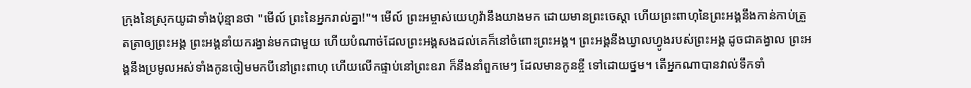ក្រុងនៃស្រុកយូដាទាំងប៉ុន្មានថា "មើល៍ ព្រះនៃអ្នករាល់គ្នា!"។ មើល៍ ព្រះអម្ចាស់យេហូវ៉ានឹងយាងមក ដោយមានព្រះចេស្តា ហើយព្រះពាហុនៃព្រះអង្គនឹងកាន់កាប់ត្រួតត្រាឲ្យព្រះអង្គ ព្រះអង្គនាំយករង្វាន់មកជាមួយ ហើយបំណាច់ដែលព្រះអង្គសងដល់គេក៏នៅចំពោះព្រះអង្គ។ ព្រះអង្គនឹងឃ្វាលហ្វូងរបស់ព្រះអង្គ ដូចជាគង្វាល ព្រះអង្គនឹងប្រមូលអស់ទាំងកូនចៀមមកបីនៅព្រះពាហុ ហើយលើកផ្ទាប់នៅព្រះឧរា ក៏នឹងនាំពួកមេៗ ដែលមានកូនខ្ចី ទៅដោយថ្នម។ តើអ្នកណាបានវាល់ទឹកទាំ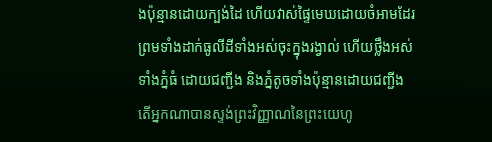ងប៉ុន្មានដោយក្បង់ដៃ ហើយវាស់ផ្ទៃមេឃដោយចំអាមដែរ ព្រមទាំងដាក់ធូលីដីទាំងអស់ចុះក្នុងរង្វាល់ ហើយថ្លឹងអស់ទាំងភ្នំធំ ដោយជញ្ជីង និងភ្នំតូចទាំងប៉ុន្មានដោយជញ្ជីង តើអ្នកណាបានស្ទង់ព្រះវិញ្ញាណនៃព្រះយេហូ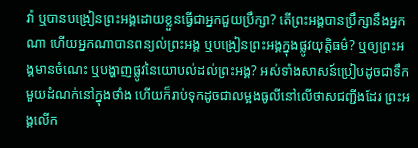វ៉ា ឬបានបង្រៀនព្រះអង្គដោយខ្លួនធ្វើជាអ្នកជួយប្រឹក្សា? តើព្រះអង្គបានប្រឹក្សានឹងអ្នកណា ហើយអ្នកណាបានពន្យល់ព្រះអង្គ ឬបង្រៀនព្រះអង្គក្នុងផ្លូវយុត្តិធម៌? ឬឲ្យព្រះអង្គមានចំណេះ ឬបង្ហាញផ្លូវនៃយោបល់ដល់ព្រះអង្គ? អស់ទាំងសាសន៍ប្រៀបដូចជាទឹកមួយដំណក់នៅក្នុងថាំង ហើយក៏រាប់ទុកដូចជាលម្អងធូលីនៅលើថាសជញ្ជីងដែរ ព្រះអង្គលើក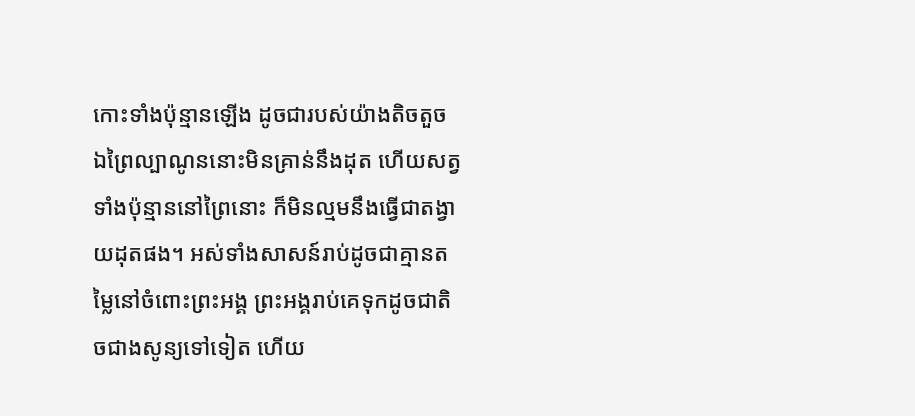កោះទាំងប៉ុន្មានឡើង ដូចជារបស់យ៉ាងតិចតួច ឯព្រៃល្បាណូននោះមិនគ្រាន់នឹងដុត ហើយសត្វទាំងប៉ុន្មាននៅព្រៃនោះ ក៏មិនល្មមនឹងធ្វើជាតង្វាយដុតផង។ អស់ទាំងសាសន៍រាប់ដូចជាគ្មានតម្លៃនៅចំពោះព្រះអង្គ ព្រះអង្គរាប់គេទុកដូចជាតិចជាងសូន្យទៅទៀត ហើយ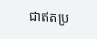ជាឥតប្រ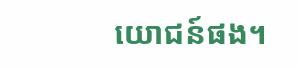យោជន៍ផង។